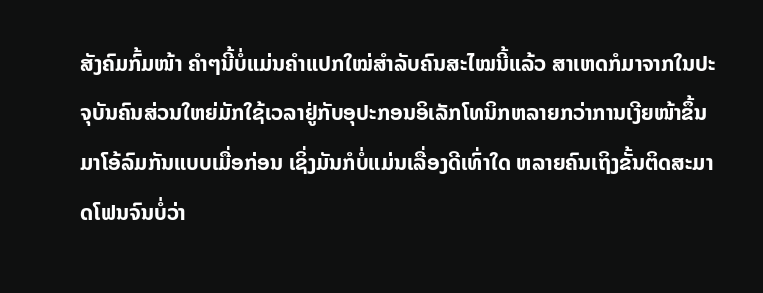ສັງຄົມກົ້ມໜ້າ ຄຳໆນີ້ບໍ່ແມ່ນຄຳແປກໃໝ່ສຳລັບຄົນສະໄໝນີ້ແລ້ວ ສາເຫດກໍມາຈາກໃນປະຈຸບັນຄົນສ່ວນໃຫຍ່ມັກໃຊ້ເວລາຢູ່ກັບອຸປະກອນອິເລັກໂທນິກຫລາຍກວ່າການເງີຍໜ້າຂຶ້ນມາໂອ້ລົມກັນແບບເມື່ອກ່ອນ ເຊິ່ງມັນກໍບໍ່ແມ່ນເລື່ອງດີເທົ່າໃດ ຫລາຍຄົນເຖິງຂັ້ນຕິດສະມາດໂຟນຈົນບໍ່ວ່າ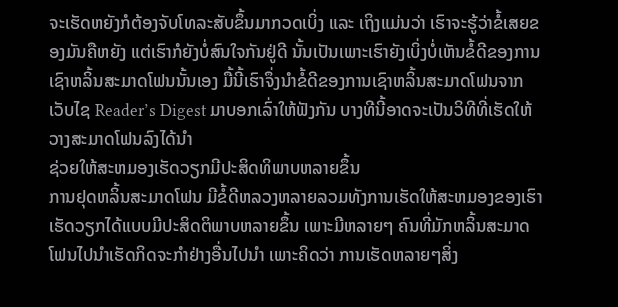ຈະເຮັດຫຍັງກໍຕ້ອງຈັບໂທລະສັບຂຶ້ນມາກວດເບິ່ງ ແລະ ເຖິງແມ່ນວ່າ ເຮົາຈະຮູ້ວ່າຂໍ້ເສຍຂອງມັນຄືຫຍັງ ແຕ່ເຮົາກໍຍັງບໍ່ສົນໃຈກັນຢູ່ດີ ນັ້ນເປັນເພາະເຮົາຍັງເບິ່ງບໍ່ເຫັນຂໍ້ດີຂອງການເຊົາຫລິ້ນສະມາດໂຟນນັ້ນເອງ ມື້ນີ້ເຮົາຈຶ່ງນຳຂໍ້ດີຂອງການເຊົາຫລິ້ນສະມາດໂຟນຈາກເວັບໄຊ Reader’s Digest ມາບອກເລົ່າໃຫ້ຟັງກັນ ບາງທີນີ້ອາດຈະເປັນວິທີທີ່ເຮັດໃຫ້ວາງສະມາດໂຟນລົງໄດ້ນຳ
ຊ່ວຍໃຫ້ສະຫມອງເຮັດວຽກມີປະສິດທິພາບຫລາຍຂຶ້ນ
ການຢຸດຫລິ້ນສະມາດໂຟນ ມີຂໍ້ດີຫລວງຫລາຍລວມທັງການເຮັດໃຫ້ສະຫມອງຂອງເຮົາເຮັດວຽກໄດ້ແບບມີປະສິດຕິພາບຫລາຍຂຶ້ນ ເພາະມີຫລາຍໆ ຄົນທີ່ມັກຫລິ້ນສະມາດໂຟນໄປນໍາເຮັດກິດຈະກຳຢ່າງອື່ນໄປນໍາ ເພາະຄິດວ່າ ການເຮັດຫລາຍໆສິ່ງ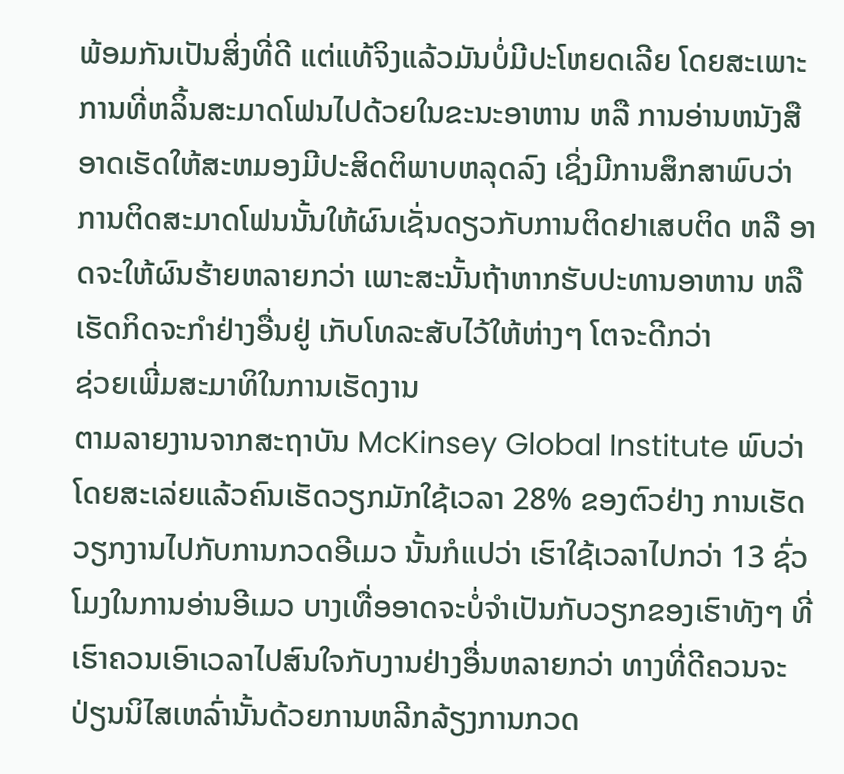ພ້ອມກັນເປັນສິ່ງທີ່ດີ ແຕ່ແທ້ຈິງແລ້ວມັນບໍ່ມີປະໂຫຍດເລີຍ ໂດຍສະເພາະການທີ່ຫລິ້ນສະມາດໂຟນໄປດ້ວຍໃນຂະນະອາຫານ ຫລື ການອ່ານຫນັງສື ອາດເຮັດໃຫ້ສະຫມອງມີປະສິດຕິພາບຫລຸດລົງ ເຊິ່ງມີການສຶກສາພົບວ່າການຕິດສະມາດໂຟນນັ້ນໃຫ້ຜົນເຊັ່ນດຽວກັບການຕິດຢາເສບຕິດ ຫລື ອາດຈະໃຫ້ຜົນຮ້າຍຫລາຍກວ່າ ເພາະສະນັ້ນຖ້າຫາກຮັບປະທານອາຫານ ຫລື ເຮັດກິດຈະກຳຢ່າງອື່ນຢູ່ ເກັບໂທລະສັບໄວ້ໃຫ້ຫ່າງໆ ໂຕຈະດີກວ່າ
ຊ່ວຍເພີ່ມສະມາທິໃນການເຮັດງານ
ຕາມລາຍງານຈາກສະຖາບັນ McKinsey Global Institute ພົບວ່າ ໂດຍສະເລ່ຍແລ້ວຄົນເຮັດວຽກມັກໃຊ້ເວລາ 28% ຂອງຕົວຢ່າງ ການເຮັດວຽກງານໄປກັບການກວດອີເມວ ນັ້ນກໍແປວ່າ ເຮົາໃຊ້ເວລາໄປກວ່າ 13 ຊົ່ວໂມງໃນການອ່ານອີເມວ ບາງເທື່ອອາດຈະບໍ່ຈຳເປັນກັບວຽກຂອງເຮົາທັງໆ ທີ່ເຮົາຄວນເອົາເວລາໄປສົນໃຈກັບງານຢ່າງອື່ນຫລາຍກວ່າ ທາງທີ່ດີຄວນຈະປ່ຽນນິໄສເຫລົ່ານັ້ນດ້ວຍການຫລີກລ້ຽງການກວດ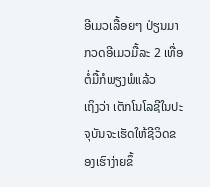ອີເມວເລື້ອຍໆ ປ່ຽນມາກວດອີເມວມື້ລະ 2 ເທື່ອຕໍ່ມື້ກໍພຽງພໍແລ້ວ
ເຖິງວ່າ ເຕັກໂນໂລຊີໃນປະຈຸບັນຈະເຮັດໃຫ້ຊີວິດຂອງເຮົາງ່າຍຂຶ້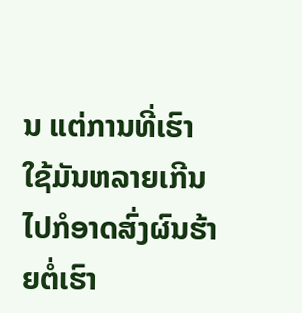ນ ແຕ່ການທີ່ເຮົາໃຊ້ມັນຫລາຍເກີນໄປກໍອາດສົ່ງຜົນຮ້າຍຕໍ່ເຮົາ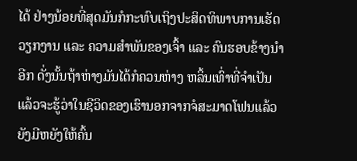ໄດ້ ຢ່າງນ້ອຍທີ່ສຸດມັນກໍກະທົບເຖິງປະສິດທິພາບການເຮັດວຽກງານ ແລະ ຄວາມສຳພັນຂອງເຈົ້າ ແລະ ຄົນຮອບຂ້າງນໍາອີກ ດັ່ງນັ້ນຖ້າຫ່າງມັນໄດ້ກໍຄວນຫ່າງ ຫລິ້ນເທົ່າທີ່ຈຳເປັນ ແລ້ວຈະຮູ້ວ່າໃນຊີວິດຂອງເຮົານອກຈາກຈໍສະມາດໂຟນແລ້ວຍັງມີຫຍັງໃຫ້ຄົ້ນ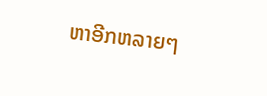ຫາອີກຫລາຍໆ